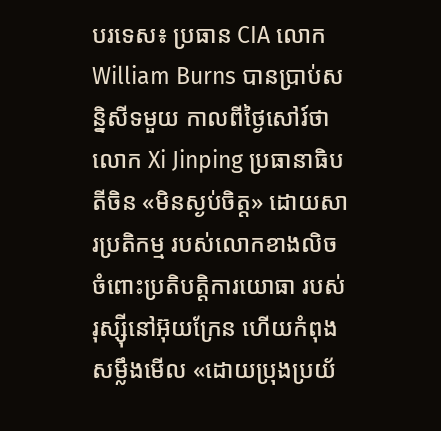បរទេស៖ ប្រធាន CIA លោក William Burns បានប្រាប់សន្និសីទមួយ កាលពីថ្ងៃសៅរ៍ថា លោក Xi Jinping ប្រធានាធិបតីចិន «មិនស្ងប់ចិត្ត» ដោយសារប្រតិកម្ម របស់លោកខាងលិច ចំពោះប្រតិបត្តិការយោធា របស់រុស្ស៊ីនៅអ៊ុយក្រែន ហើយកំពុងសម្លឹងមើល «ដោយប្រុងប្រយ័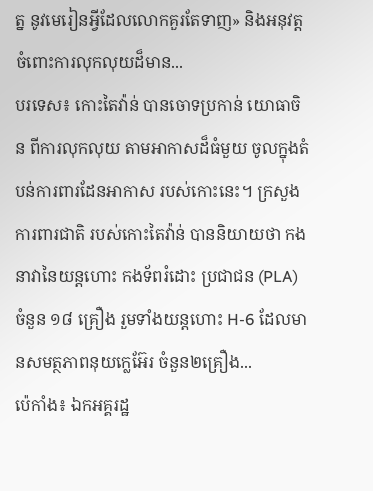ត្ន នូវមេរៀនអ្វីដែលលោកគួរតែទាញ» និងអនុវត្ត ចំពោះការលុកលុយដ៏មាន...
បរទេស៖ កោះតៃវ៉ាន់ បានចោទប្រកាន់ យោធាចិន ពីការលុកលុយ តាមអាកាសដ៏ធំមួយ ចូលក្នុងតំបន់ការពារដែនអាកាស របស់កោះនេះ។ ក្រសួងការពារជាតិ របស់កោះតៃវ៉ាន់ បាននិយាយថា កងនាវានៃយន្តហោះ កងទ័ពរំដោះ ប្រជាជន (PLA) ចំនួន ១៨ គ្រឿង រួមទាំងយន្តហោះ H-6 ដែលមានសមត្ថភាពនុយក្លេអ៊ែរ ចំនួន២គ្រឿង...
ប៉េកាំង៖ ឯកអគ្គរដ្ឋ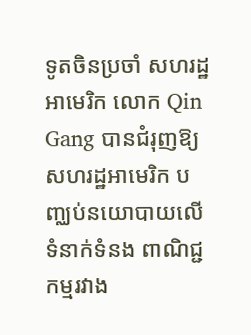ទូតចិនប្រចាំ សហរដ្ឋអាមេរិក លោក Qin Gang បានជំរុញឱ្យសហរដ្ឋអាមេរិក បញ្ឈប់នយោបាយលើទំនាក់ទំនង ពាណិជ្ជកម្មរវាង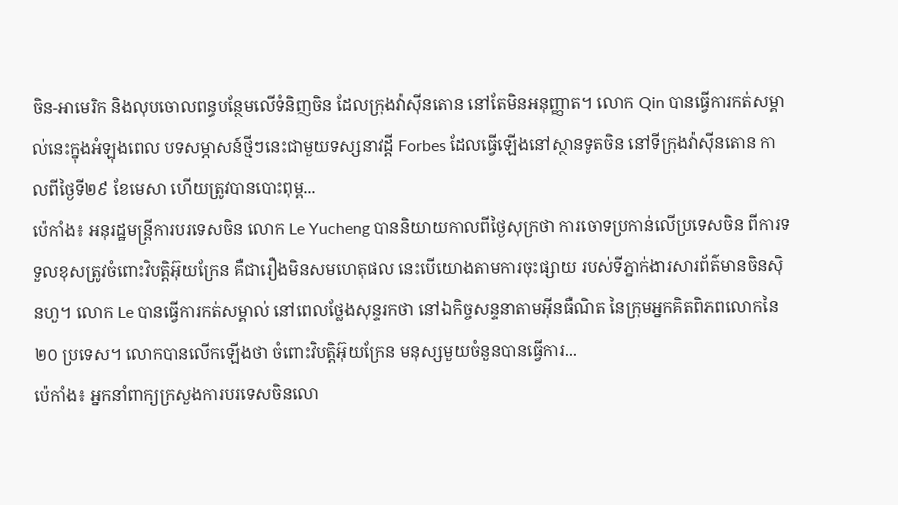ចិន-អាមេរិក និងលុបចោលពន្ធបន្ថែមលើទំនិញចិន ដែលក្រុងវ៉ាស៊ីនតោន នៅតែមិនអនុញ្ញាត។ លោក Qin បានធ្វើការកត់សម្គាល់នេះក្នុងអំឡុងពេល បទសម្ភាសន៍ថ្មីៗនេះជាមួយទស្សនាវដ្តី Forbes ដែលធ្វើឡើងនៅស្ថានទូតចិន នៅទីក្រុងវ៉ាស៊ីនតោន កាលពីថ្ងៃទី២៩ ខែមេសា ហើយត្រូវបានបោះពុម្ព...
ប៉េកាំង៖ អនុរដ្ឋមន្ត្រីការបរទេសចិន លោក Le Yucheng បាននិយាយកាលពីថ្ងៃសុក្រថា ការចោទប្រកាន់លើប្រទេសចិន ពីការទទួលខុសត្រូវចំពោះវិបត្តិអ៊ុយក្រែន គឺជារឿងមិនសមហេតុផល នេះបើយោងតាមការចុះផ្សាយ របស់ទីភ្នាក់ងារសារព័ត៌មានចិនស៊ិនហួ។ លោក Le បានធ្វើការកត់សម្គាល់ នៅពេលថ្លែងសុន្ទរកថា នៅឯកិច្ចសន្ទនាតាមអ៊ីនធឺណិត នៃក្រុមអ្នកគិតពិភពលោកនៃ ២០ ប្រទេស។ លោកបានលើកឡើងថា ចំពោះវិបត្តិអ៊ុយក្រែន មនុស្សមួយចំនួនបានធ្វើការ...
ប៉េកាំង៖ អ្នកនាំពាក្យក្រសួងការបរទេសចិនលោ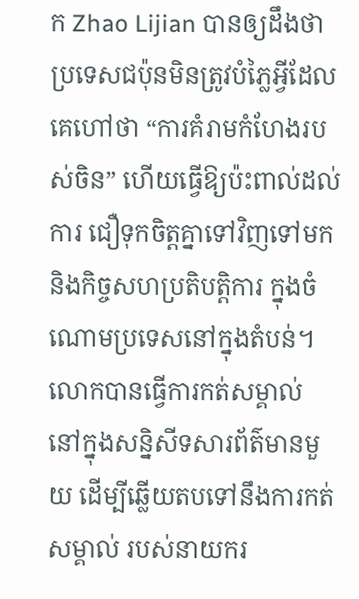ក Zhao Lijian បានឲ្យដឹងថា ប្រទេសជប៉ុនមិនត្រូវបំភ្លៃអ្វីដែលគេហៅថា “ការគំរាមកំហែងរបស់ចិន” ហើយធ្វើឱ្យប៉ះពាល់ដល់ការ ជឿទុកចិត្តគ្នាទៅវិញទៅមក និងកិច្ចសហប្រតិបត្តិការ ក្នុងចំណោមប្រទេសនៅក្នុងតំបន់។ លោកបានធ្វើការកត់សម្គាល់ នៅក្នុងសន្និសីទសារព័ត៌មានមួយ ដើម្បីឆ្លើយតបទៅនឹងការកត់សម្គាល់ របស់នាយករ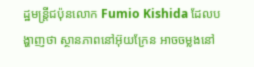ដ្ឋមន្ត្រីជប៉ុនលោក Fumio Kishida ដែលបង្ហាញថា ស្ថានភាពនៅអ៊ុយក្រែន អាចចម្លងនៅ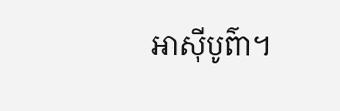អាស៊ីបូព៌ា។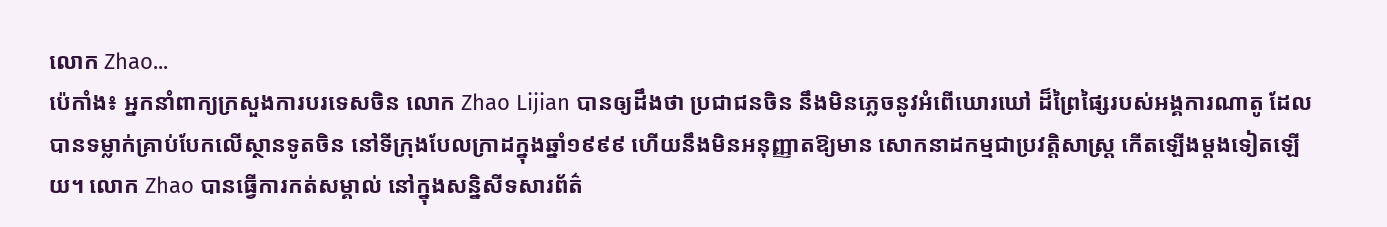លោក Zhao...
ប៉េកាំង៖ អ្នកនាំពាក្យក្រសួងការបរទេសចិន លោក Zhao Lijian បានឲ្យដឹងថា ប្រជាជនចិន នឹងមិនភ្លេចនូវអំពើឃោរឃៅ ដ៏ព្រៃផ្សៃរបស់អង្គការណាតូ ដែលបានទម្លាក់គ្រាប់បែកលើស្ថានទូតចិន នៅទីក្រុងបែលក្រាដក្នុងឆ្នាំ១៩៩៩ ហើយនឹងមិនអនុញ្ញាតឱ្យមាន សោកនាដកម្មជាប្រវត្តិសាស្ត្រ កើតឡើងម្តងទៀតឡើយ។ លោក Zhao បានធ្វើការកត់សម្គាល់ នៅក្នុងសន្និសីទសារព័ត៌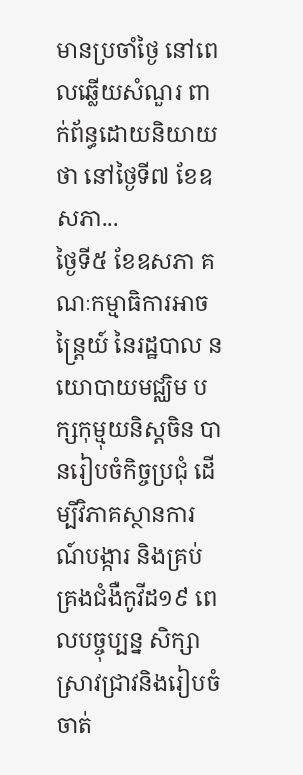មានប្រចាំថ្ងៃ នៅពេលឆ្លើយសំណួរ ពាក់ព័ន្ធដោយនិយាយថា នៅថ្ងៃទី៧ ខែឧសភា...
ថ្ងៃទី៥ ខែឧសភា គណៈកម្មាធិការអាចន្ត្រៃយ៍ នៃរដ្ឋបាល នយោបាយមជ្ឈិម បក្សកុម្មុយនិស្តចិន បានរៀបចំកិច្ចប្រជុំ ដើម្បីវិភាគស្ថានការណ៍បង្ការ និងគ្រប់គ្រងជំងឺកូវីដ១៩ ពេលបច្ចុប្បន្ន សិក្សាស្រាវជ្រាវនិងរៀបចំ ចាត់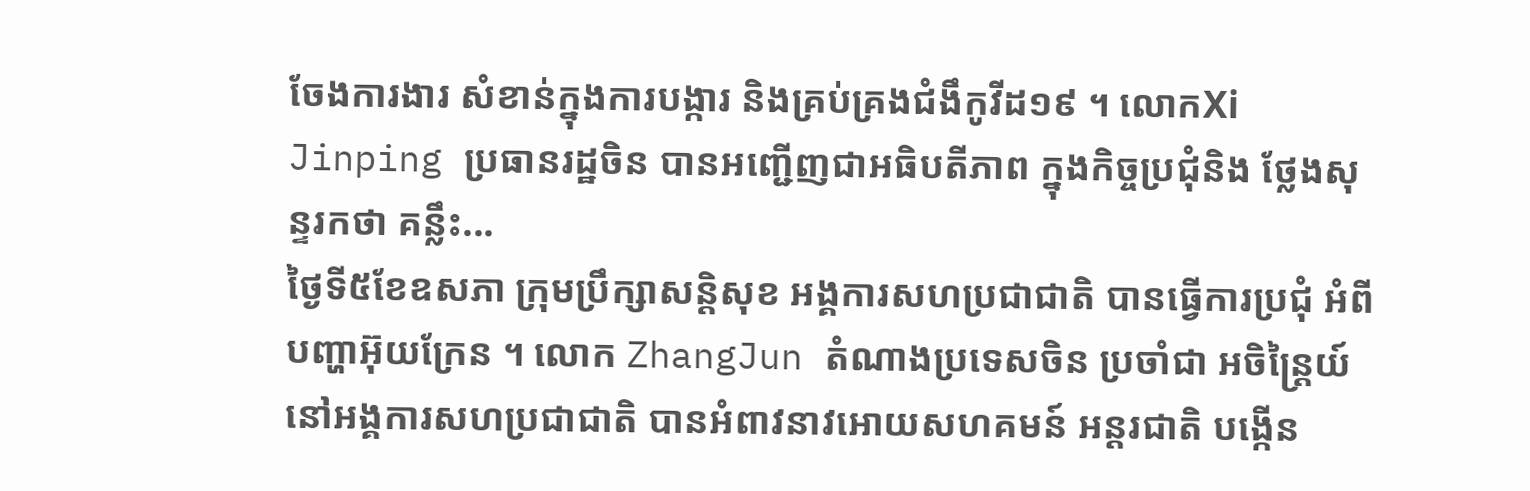ចែងការងារ សំខាន់ក្នុងការបង្ការ និងគ្រប់គ្រងជំងឹកូវីដ១៩ ។ លោកXi Jinping ប្រធានរដ្ឋចិន បានអញ្ជើញជាអធិបតីភាព ក្នុងកិច្ចប្រជុំនិង ថ្លែងសុន្ទរកថា គន្លឹះ...
ថ្ងៃទី៥ខែឧសភា ក្រុមប្រឹក្សាសន្តិសុខ អង្គការសហប្រជាជាតិ បានធ្វើការប្រជុំ អំពីបញ្ហាអ៊ុយក្រែន ។ លោក ZhangJun តំណាងប្រទេសចិន ប្រចាំជា អចិន្ត្រៃយ៍ នៅអង្គការសហប្រជាជាតិ បានអំពាវនាវអោយសហគមន៍ អន្តរជាតិ បង្កើន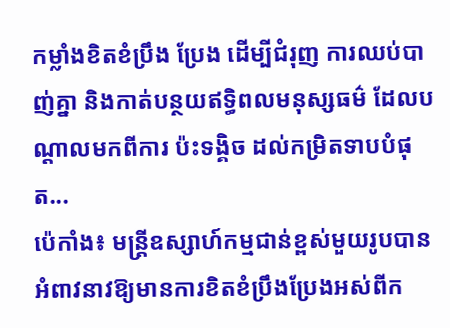កម្លាំងខិតខំប្រឹង ប្រែង ដើម្បីជំរុញ ការឈប់បាញ់គ្នា និងកាត់បន្ថយឥទ្ធិពលមនុស្សធម៌ ដែលបណ្តាលមកពីការ ប៉ះទង្គិច ដល់កម្រិតទាបបំផុត...
ប៉េកាំង៖ មន្ត្រីឧស្សាហ៍កម្មជាន់ខ្ពស់មួយរូបបានអំពាវនាវឱ្យមានការខិតខំប្រឹងប្រែងអស់ពីក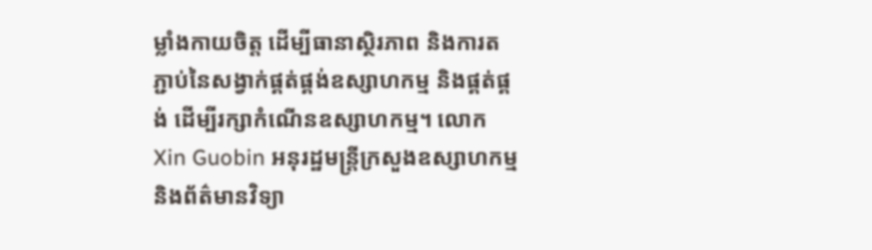ម្លាំងកាយចិត្ត ដើម្បីធានាស្ថិរភាព និងការតភ្ជាប់នៃសង្វាក់ផ្គត់ផ្គង់ឧស្សាហកម្ម និងផ្គត់ផ្គង់ ដើម្បីរក្សាកំណើនឧស្សាហកម្ម។ លោក Xin Guobin អនុរដ្ឋមន្ត្រីក្រសួងឧស្សាហកម្ម និងព័ត៌មានវិទ្យា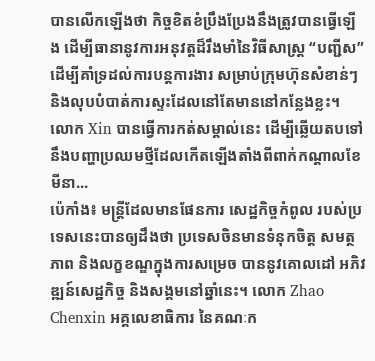បានលើកឡើងថា កិច្ចខិតខំប្រឹងប្រែងនឹងត្រូវបានធ្វើឡើង ដើម្បីធានានូវការអនុវត្តដ៏រឹងមាំនៃវិធីសាស្រ្ត “បញ្ជីស” ដើម្បីគាំទ្រដល់ការបន្តការងារ សម្រាប់ក្រុមហ៊ុនសំខាន់ៗ និងលុបបំបាត់ការស្ទះដែលនៅតែមាននៅកន្លែងខ្លះ។ លោក Xin បានធ្វើការកត់សម្គាល់នេះ ដើម្បីឆ្លើយតបទៅនឹងបញ្ហាប្រឈមថ្មីដែលកើតឡើងតាំងពីពាក់កណ្តាលខែមីនា...
ប៉េកាំង៖ មន្ត្រីដែលមានផែនការ សេដ្ឋកិច្ចកំពូល របស់ប្រទេសនេះបានឲ្យដឹងថា ប្រទេសចិនមានទំនុកចិត្ត សមត្ថភាព និងលក្ខខណ្ឌក្នុងការសម្រេច បាននូវគោលដៅ អភិវឌ្ឍន៍សេដ្ឋកិច្ច និងសង្គមនៅឆ្នាំនេះ។ លោក Zhao Chenxin អគ្គលេខាធិការ នៃគណៈក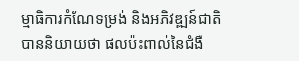ម្មាធិការកំណែទម្រង់ និងអភិវឌ្ឍន៍ជាតិ បាននិយាយថា ផលប៉ះពាល់នៃជំងឺ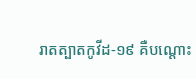រាតត្បាតកូវីដ-១៩ គឺបណ្តោះ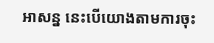អាសន្ន នេះបើយោងតាមការចុះ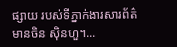ផ្សាយ របស់ទីភ្នាក់ងារសារព័ត៌មានចិន ស៊ិនហួ។...